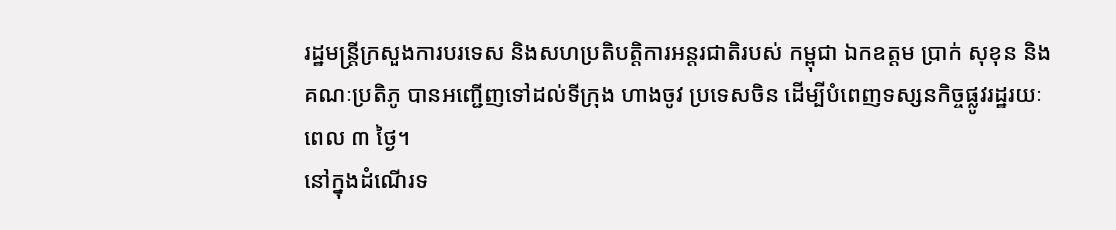រដ្ឋមន្ត្រីក្រសួងការបរទេស និងសហប្រតិបត្តិការអន្តរជាតិរបស់ កម្ពុជា ឯកឧត្តម ប្រាក់ សុខុន និងគណៈប្រតិភូ បានអញ្ជើញទៅដល់ទីក្រុង ហាងចូវ ប្រទេសចិន ដើម្បីបំពេញទស្សនកិច្ចផ្លូវរដ្ឋរយៈពេល ៣ ថ្ងៃ។
នៅក្នុងដំណើរទ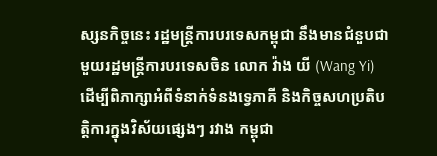ស្សនកិច្ចនេះ រដ្ឋមន្ត្រីការបរទេសកម្ពុជា នឹងមានជំនួបជាមួយរដ្ឋមន្ត្រីការបរទេសចិន លោក វ៉ាង យី (Wang Yi) ដើម្បីពិភាក្សាអំពីទំនាក់ទំនងទ្វេភាគី និងកិច្ចសហប្រតិបត្តិការក្នុងវិស័យផ្សេងៗ រវាង កម្ពុជា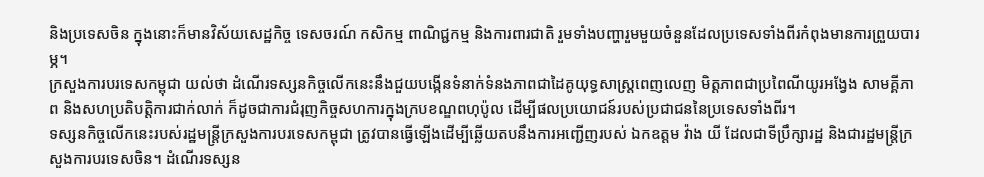និងប្រទេសចិន ក្នុងនោះក៏មានវិស័យសេដ្ឋកិច្ច ទេសចរណ៍ កសិកម្ម ពាណិជ្ជកម្ម និងការពារជាតិ រួមទាំងបញ្ហារួមមួយចំនួនដែលប្រទេសទាំងពីរកំពុងមានការព្រួយបារម្ភ។
ក្រសួងការបរទេសកម្ពុជា យល់ថា ដំណើរទស្សនកិច្ចលើកនេះនឹងជួយបង្កើនទំនាក់ទំនងភាពជាដៃគូយុទ្ធសាស្ត្រពេញលេញ មិត្តភាពជាប្រពៃណីយូរអង្វែង សាមគ្គីភាព និងសហប្រតិបត្តិការជាក់លាក់ ក៏ដូចជាការជំរុញកិច្ចសហការក្នុងក្របខណ្ឌពហុប៉ូល ដើម្បីផលប្រយោជន៍របស់ប្រជាជននៃប្រទេសទាំងពីរ។
ទស្សនកិច្ចលើកនេះរបស់រដ្ឋមន្ត្រីក្រសួងការបរទេសកម្ពុជា ត្រូវបានធ្វើឡើងដើម្បីឆ្លើយតបនឹងការអញ្ជើញរបស់ ឯកឧត្តម វ៉ាង យី ដែលជាទីប្រឹក្សារដ្ឋ និងជារដ្ឋមន្ត្រីក្រសួងការបរទេសចិន។ ដំណើរទស្សន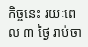កិច្ចនេះ រយៈពេល ៣ ថ្ងៃ រាប់ចា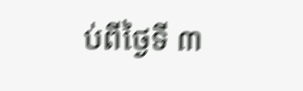ប់ពីថ្ងៃទី ៣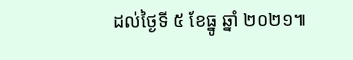ដល់ថ្ងៃទី ៥ ខែធ្នូ ឆ្នាំ ២០២១៕